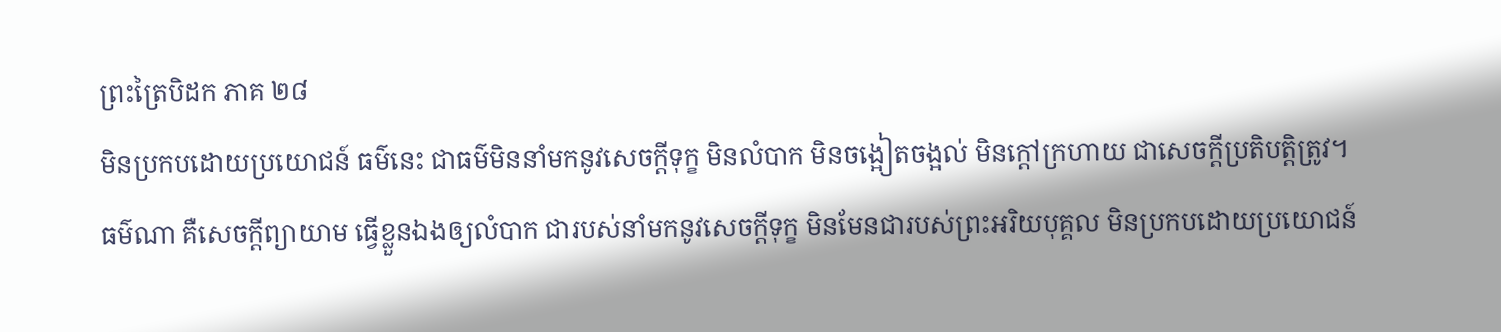ព្រះត្រៃបិដក ភាគ ២៨
មិនប្រកបដោយប្រយោជន៍ ធម៌នេះ ជាធម៌មិននាំមកនូវសេចក្តីទុក្ខ មិនលំបាក មិនចង្អៀតចង្អល់ មិនក្តៅក្រហាយ ជាសេចក្តីប្រតិបត្តិត្រូវ។ ធម៌ណា គឺសេចក្តីព្យាយាម ធ្វើខ្លួនឯងឲ្យលំបាក ជារបស់នាំមកនូវសេចក្តីទុក្ខ មិនមែនជារបស់ព្រះអរិយបុគ្គល មិនប្រកបដោយប្រយោជន៍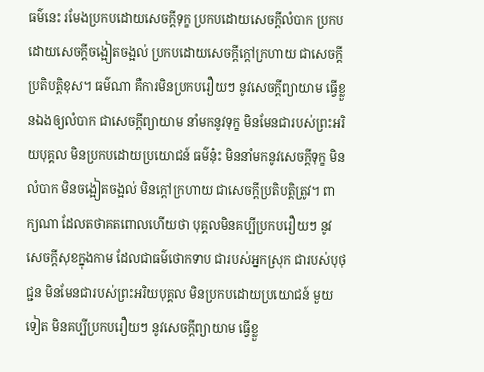ធម៌នេះ រមែងប្រកបដោយសេចក្តីទុក្ខ ប្រកបដោយសេចក្តីលំបាក ប្រកបដោយសេចក្តីចង្អៀតចង្អល់ ប្រកបដោយសេចក្តីក្តៅក្រហាយ ជាសេចក្តីប្រតិបត្តិខុស។ ធម៌ណា គឺការមិនប្រកបរឿយៗ នូវសេចក្តីព្យាយាម ធ្វើខ្លួនឯងឲ្យលំបាក ជាសេចក្តីព្យាយាម នាំមកនូវទុក្ខ មិនមែនជារបស់ព្រះអរិយបុគ្គល មិនប្រកបដោយប្រយោជន៍ ធម៌នុ៎ះ មិននាំមកនូវសេចក្តីទុក្ខ មិនលំបាក មិនចង្អៀតចង្អល់ មិនក្តៅក្រហាយ ជាសេចក្តីប្រតិបត្តិត្រូវ។ ពាក្យណា ដែលតថាគតពោលហើយថា បុគ្គលមិនគប្បីប្រកបរឿយៗ នូវសេចក្តីសុខក្នុងកាម ដែលជាធម៌ថោកទាប ជារបស់អ្នកស្រុក ជារបស់បុថុជ្ជន មិនមែនជារបស់ព្រះអរិយបុគ្គល មិនប្រកបដោយប្រយោជន៍ មួយទៀត មិនគប្បីប្រកបរឿយៗ នូវសេចក្តីព្យាយាម ធ្វើខ្លួ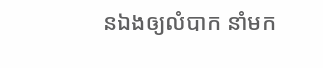នឯងឲ្យលំបាក នាំមក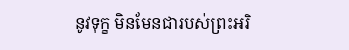នូវទុក្ខ មិនមែនជារបស់ព្រះអរិ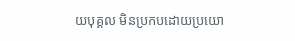យបុគ្គល មិនប្រកបដោយប្រយោ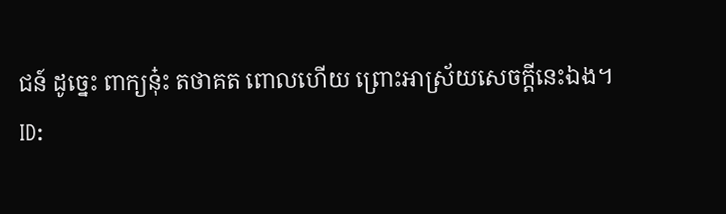ជន៍ ដូច្នេះ ពាក្យនុ៎ះ តថាគត ពោលហើយ ព្រោះអាស្រ័យសេចក្តីនេះឯង។
ID: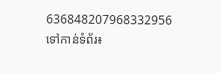636848207968332956
ទៅកាន់ទំព័រ៖